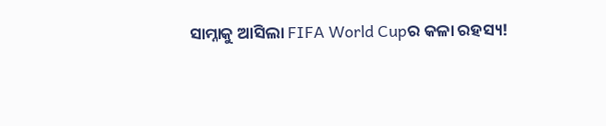ସାମ୍ନାକୁ ଆସିଲା FIFA World Cupର କଳା ରହସ୍ୟ!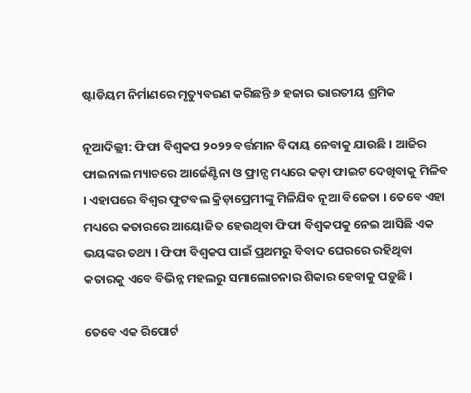ଷ୍ଟାଡିୟମ ନିର୍ମାଣରେ ମୃତ୍ୟୁବରଣ କରିଛନ୍ତି ୬ ହଜାର ଭାରତୀୟ ଶ୍ରମିକ

ନୂଆଦିଲ୍ଲୀ: ଫିଫା ବିଶ୍ୱକପ ୨୦୨୨ ବର୍ତ୍ତମାନ ବିଦାୟ ନେବାକୁ ଯାଉଛି । ଆଜିର ଫାଇନାଲ ମ୍ୟାଚରେ ଆର୍ଜେଣ୍ଟିନା ଓ ଫ୍ରାନ୍ସ ମଧ୍ୟରେ କଡ଼ା ଫାଇଟ ଦେଖିବାକୁ ମିଳିବ । ଏହାପରେ ବିଶ୍ୱର ଫୁଟବଲ କ୍ରିଡ଼ାପ୍ରେମୀଙ୍କୁ ମିଳିଯିବ ନୂଆ ବିଜେତା । ତେବେ ଏହା ମଧ୍ୟରେ କତାରରେ ଆୟୋଜିତ ହେଉଥିବା ଫିଫା ବିଶ୍ୱକପକୁ ନେଇ ଆସିଛି ଏକ ଭୟଙ୍କର ତଥ୍ୟ । ଫିଫା ବିଶ୍ୱକପ ପାଇଁ ପ୍ରଥମରୁ ବିବାଦ ଘେରରେ ରହିଥିବା କତାରକୁ ଏବେ ବିଭିନ୍ନ ମହଲରୁ ସମାଲୋଚନାର ଶିକାର ହେବାକୁ ପଡ଼ୁଛି ।

ତେବେ ଏକ ରିପୋର୍ଟ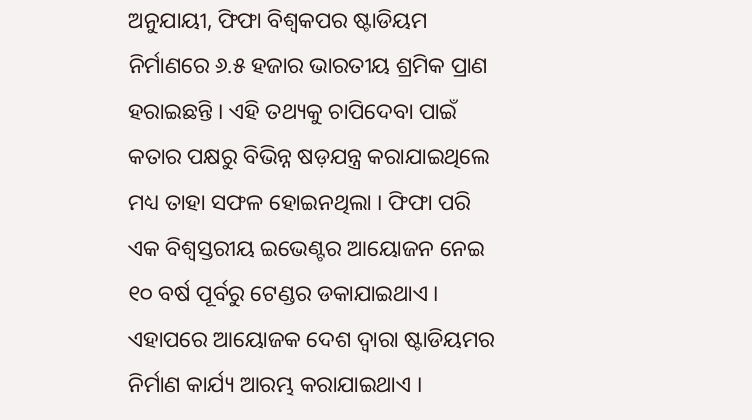ଅନୁଯାୟୀ, ଫିଫା ବିଶ୍ୱକପର ଷ୍ଟାଡିୟମ ନିର୍ମାଣରେ ୬.୫ ହଜାର ଭାରତୀୟ ଶ୍ରମିକ ପ୍ରାଣ ହରାଇଛନ୍ତି । ଏହି ତଥ୍ୟକୁ ଚାପିଦେବା ପାଇଁ କତାର ପକ୍ଷରୁ ବିଭିନ୍ନ ଷଡ଼ଯନ୍ତ୍ର କରାଯାଇଥିଲେ ମଧ୍ୟ ତାହା ସଫଳ ହୋଇନଥିଲା । ଫିଫା ପରି ଏକ ବିଶ୍ୱସ୍ତରୀୟ ଇଭେଣ୍ଟର ଆୟୋଜନ ନେଇ ୧୦ ବର୍ଷ ପୂର୍ବରୁ ଟେଣ୍ଡର ଡକାଯାଇଥାଏ । ଏହାପରେ ଆୟୋଜକ ଦେଶ ଦ୍ୱାରା ଷ୍ଟାଡିୟମର ନିର୍ମାଣ କାର୍ଯ୍ୟ ଆରମ୍ଭ କରାଯାଇଥାଏ ।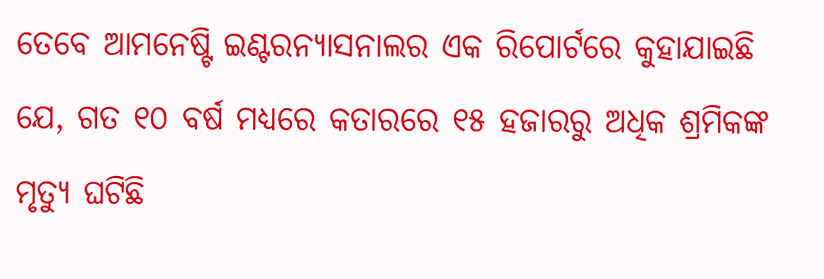ତେବେ ଆମନେଷ୍ଟି ଇଣ୍ଟରନ୍ୟାସନାଲର ଏକ ରିପୋର୍ଟରେ କୁହାଯାଇଛି ଯେ, ଗତ ୧୦ ବର୍ଷ ମଧ୍ୟରେ କତାରରେ ୧୫ ହଜାରରୁ ଅଧିକ ଶ୍ରମିକଙ୍କ ମୃତ୍ୟୁ ଘଟିଛି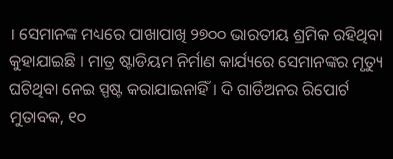। ସେମାନଙ୍କ ମଧ୍ୟରେ ପାଖାପାଖି ୨୭୦୦ ଭାରତୀୟ ଶ୍ରମିକ ରହିଥିବା କୁହାଯାଇଛି । ମାତ୍ର ଷ୍ଟାଡିୟମ ନିର୍ମାଣ କାର୍ଯ୍ୟରେ ସେମାନଙ୍କର ମୃତ୍ୟୁ ଘଟିଥିବା ନେଇ ସ୍ପଷ୍ଟ କରାଯାଇନାହିଁ । ଦି ଗାର୍ଡିଅନର ରିପୋର୍ଟ ମୁତାବକ, ୧୦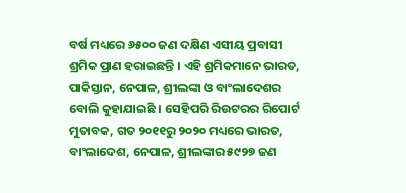ବର୍ଷ ମଧ୍ୟରେ ୬୫୦୦ ଜଣ ଦକ୍ଷିଣ ଏସୀୟ ପ୍ରବାସୀ ଶ୍ରମିକ ପ୍ରାଣ ହରାଇଛନ୍ତି । ଏହି ଶ୍ରମିକମାନେ ଭାରତ, ପାକିସ୍ତାନ, ନେପାଳ, ଶ୍ରୀଲଙ୍କା ଓ ବାଂଲାଦେଶର ବୋଲି କୁହାଯାଇଛି । ସେହିପରି ରିଉଟରର ରିପୋର୍ଟ ମୁତାବକ, ଗତ ୨୦୧୧ରୁ ୨୦୨୦ ମଧ୍ୟରେ ଭାରତ, ବାଂଲାଦେଶ, ନେପାଳ, ଶ୍ରୀଲଙ୍କାର ୫୯୨୭ ଜଣ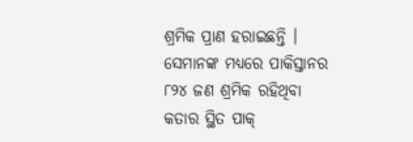ଶ୍ରମିକ ପ୍ରାଣ ହରାଇଛନ୍ତି । ସେମାନଙ୍କ ମଧ୍ୟରେ ପାକିସ୍ତାନର ୮୨୪ ଜଣ ଶ୍ରମିକ ରହିଥିବା କତାର ସ୍ଥିତ ପାକ୍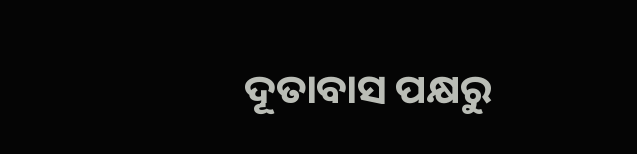ଦୂତାବାସ ପକ୍ଷରୁ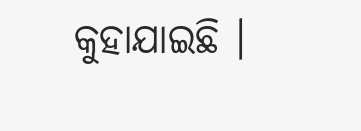କୁହାଯାଇଛି ।